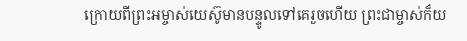ក្រោយពីព្រះអម្ចាស់យេស៊ូមានបន្ទូលទៅគេរួចហើយ ព្រះជាម្ចាស់ក៏យ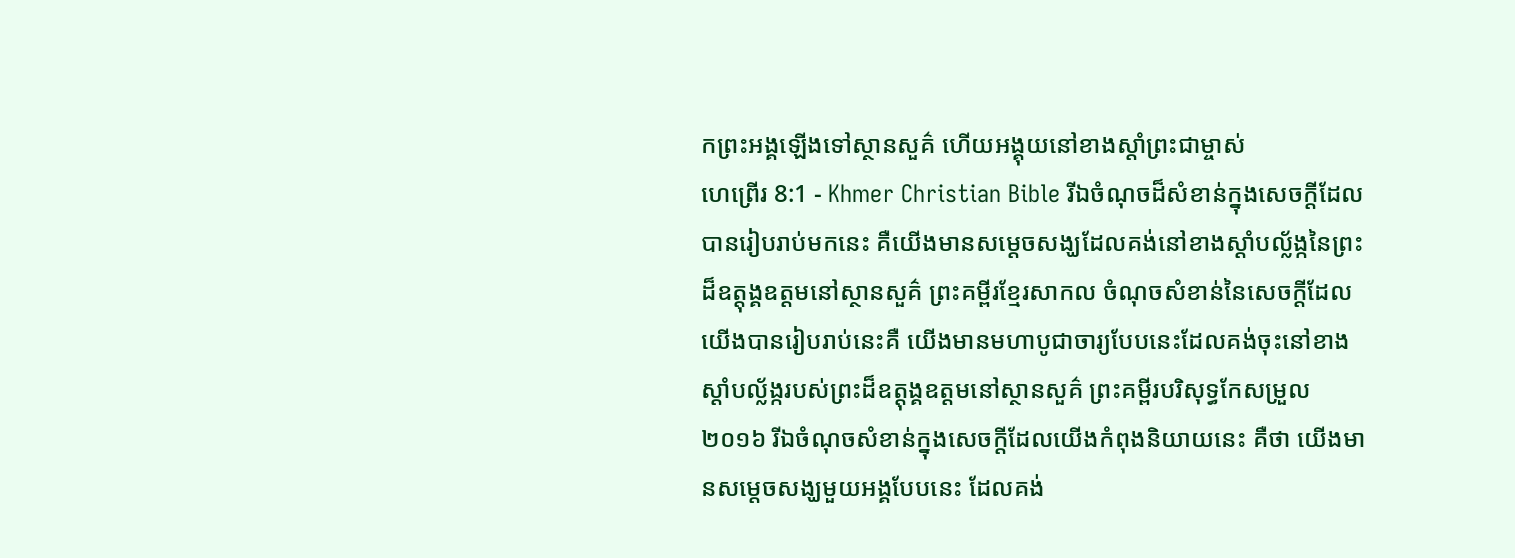កព្រះអង្គឡើងទៅស្ថានសួគ៌ ហើយអង្គុយនៅខាងស្ដាំព្រះជាម្ចាស់
ហេព្រើរ 8:1 - Khmer Christian Bible រីឯចំណុចដ៏សំខាន់ក្នុងសេចក្ដីដែលបានរៀបរាប់មកនេះ គឺយើងមានសម្ដេចសង្ឃដែលគង់នៅខាងស្ដាំបល្ល័ង្កនៃព្រះដ៏ឧត្ដុង្គឧត្ដមនៅស្ថានសួគ៌ ព្រះគម្ពីរខ្មែរសាកល ចំណុចសំខាន់នៃសេចក្ដីដែលយើងបានរៀបរាប់នេះគឺ យើងមានមហាបូជាចារ្យបែបនេះដែលគង់ចុះនៅខាងស្ដាំបល្ល័ង្ករបស់ព្រះដ៏ឧត្ដុង្គឧត្ដមនៅស្ថានសួគ៌ ព្រះគម្ពីរបរិសុទ្ធកែសម្រួល ២០១៦ រីឯចំណុចសំខាន់ក្នុងសេចក្ដីដែលយើងកំពុងនិយាយនេះ គឺថា យើងមានសម្តេចសង្ឃមួយអង្គបែបនេះ ដែលគង់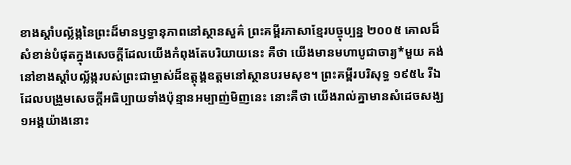ខាងស្តាំបល្ល័ង្កនៃព្រះដ៏មានឫទ្ធានុភាពនៅស្ថានសួគ៌ ព្រះគម្ពីរភាសាខ្មែរបច្ចុប្បន្ន ២០០៥ គោលដ៏សំខាន់បំផុតក្នុងសេចក្ដីដែលយើងកំពុងតែបរិយាយនេះ គឺថា យើងមានមហាបូជាចារ្យ*មួយ គង់នៅខាងស្ដាំបល្ល័ង្ករបស់ព្រះជាម្ចាស់ដ៏ឧត្ដុង្គឧត្ដមនៅស្ថានបរមសុខ។ ព្រះគម្ពីរបរិសុទ្ធ ១៩៥៤ រីឯដែលបង្រួមសេចក្ដីអធិប្បាយទាំងប៉ុន្មានអម្បាញ់មិញនេះ នោះគឺថា យើងរាល់គ្នាមានសំដេចសង្ឃ១អង្គយ៉ាងនោះ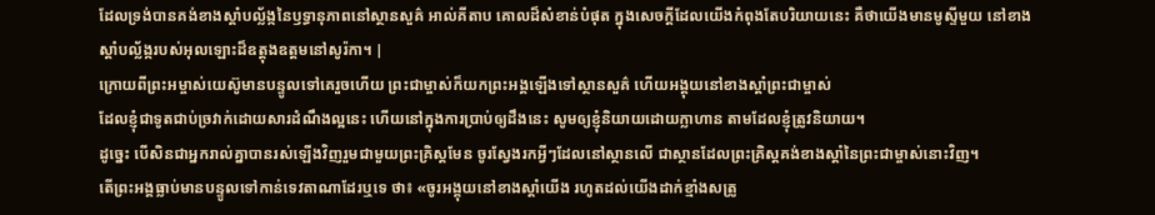ដែលទ្រង់បានគង់ខាងស្តាំបល្ល័ង្កនៃឫទ្ធានុភាពនៅស្ថានសួគ៌ អាល់គីតាប គោលដ៏សំខាន់បំផុត ក្នុងសេចក្ដីដែលយើងកំពុងតែបរិយាយនេះ គឺថាយើងមានមូស្ទីមួយ នៅខាងស្ដាំបល្ល័ង្ករបស់អុលឡោះដ៏ឧត្ដុងឧត្ដមនៅសូរ៉កា។ |
ក្រោយពីព្រះអម្ចាស់យេស៊ូមានបន្ទូលទៅគេរួចហើយ ព្រះជាម្ចាស់ក៏យកព្រះអង្គឡើងទៅស្ថានសួគ៌ ហើយអង្គុយនៅខាងស្ដាំព្រះជាម្ចាស់
ដែលខ្ញុំជាទូតជាប់ច្រវាក់ដោយសារដំណឹងល្អនេះ ហើយនៅក្នុងការប្រាប់ឲ្យដឹងនេះ សូមឲ្យខ្ញុំនិយាយដោយក្លាហាន តាមដែលខ្ញុំត្រូវនិយាយ។
ដូច្នេះ បើសិនជាអ្នករាល់គ្នាបានរស់ឡើងវិញរួមជាមួយព្រះគ្រិស្ដមែន ចូរស្វែងរកអ្វីៗដែលនៅស្ថានលើ ជាស្ថានដែលព្រះគ្រិស្ដគង់ខាងស្ដាំនៃព្រះជាម្ចាស់នោះវិញ។
តើព្រះអង្គធ្លាប់មានបន្ទូលទៅកាន់ទេវតាណាដែរឬទេ ថា៖ «ចូរអង្គុយនៅខាងស្ដាំយើង រហូតដល់យើងដាក់ខ្មាំងសត្រូ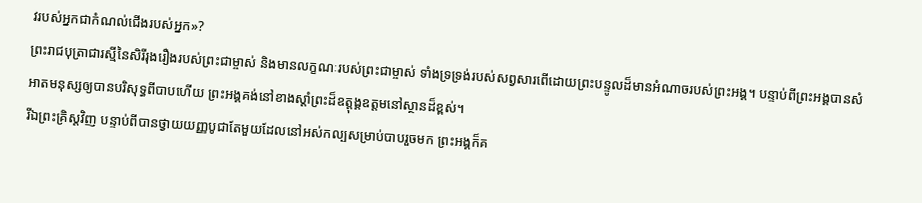វរបស់អ្នកជាកំណល់ជើងរបស់អ្នក»?
ព្រះរាជបុត្រាជារស្មីនៃសិរីរុងរឿងរបស់ព្រះជាម្ចាស់ និងមានលក្ខណៈរបស់ព្រះជាម្ចាស់ ទាំងទ្រទ្រង់របស់សព្វសារពើដោយព្រះបន្ទូលដ៏មានអំណាចរបស់ព្រះអង្គ។ បន្ទាប់ពីព្រះអង្គបានសំអាតមនុស្សឲ្យបានបរិសុទ្ធពីបាបហើយ ព្រះអង្គគង់នៅខាងស្តាំព្រះដ៏ឧត្ដុង្គឧត្ដមនៅស្ថានដ៏ខ្ពស់។
រីឯព្រះគ្រិស្ដវិញ បន្ទាប់ពីបានថ្វាយយញ្ញបូជាតែមួយដែលនៅអស់កល្បសម្រាប់បាបរួចមក ព្រះអង្គក៏គ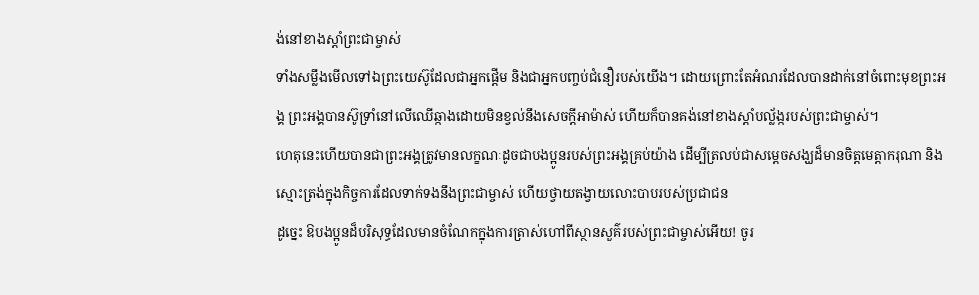ង់នៅខាងស្តាំព្រះជាម្ចាស់
ទាំងសម្លឹងមើលទៅឯព្រះយេស៊ូដែលជាអ្នកផ្ដើម និងជាអ្នកបញ្ចប់ជំនឿរបស់យើង។ ដោយព្រោះតែអំណរដែលបានដាក់នៅចំពោះមុខព្រះអង្គ ព្រះអង្គបានស៊ូទ្រាំនៅលើឈើឆ្កាងដោយមិនខ្វល់នឹងសេចក្ដីអាម៉ាស់ ហើយក៏បានគង់នៅខាងស្ដាំបល្ល័ង្ករបស់ព្រះជាម្ចាស់។
ហេតុនេះហើយបានជាព្រះអង្គត្រូវមានលក្ខណៈដូចជាបងប្អូនរបស់ព្រះអង្គគ្រប់យ៉ាង ដើម្បីត្រលប់ជាសម្ដេចសង្ឃដ៏មានចិត្តមេត្តាករុណា និងស្មោះត្រង់ក្នុងកិច្ចការដែលទាក់ទងនឹងព្រះជាម្ចាស់ ហើយថ្វាយតង្វាយលោះបាបរបស់ប្រជាជន
ដូច្នេះ ឱបងប្អូនដ៏បរិសុទ្ធដែលមានចំណែកក្នុងការត្រាស់ហៅពីស្ថានសួគ៌របស់ព្រះជាម្ចាស់អើយ! ចូរ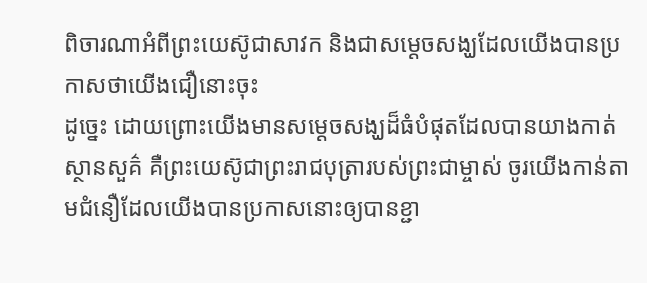ពិចារណាអំពីព្រះយេស៊ូជាសាវក និងជាសម្ដេចសង្ឃដែលយើងបានប្រកាសថាយើងជឿនោះចុះ
ដូច្នេះ ដោយព្រោះយើងមានសម្ដេចសង្ឃដ៏ធំបំផុតដែលបានយាងកាត់ស្ថានសួគ៌ គឺព្រះយេស៊ូជាព្រះរាជបុត្រារបស់ព្រះជាម្ចាស់ ចូរយើងកាន់តាមជំនឿដែលយើងបានប្រកាសនោះឲ្យបានខ្ជា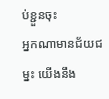ប់ខ្ជួនចុះ
អ្នកណាមានជ័យជម្នះ យើងនឹង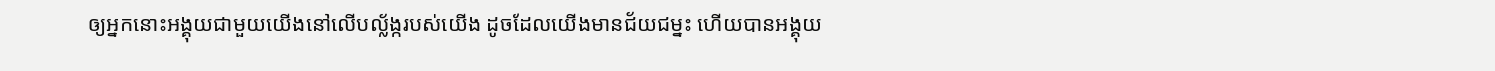ឲ្យអ្នកនោះអង្គុយជាមួយយើងនៅលើបល្ល័ង្ករបស់យើង ដូចដែលយើងមានជ័យជម្នះ ហើយបានអង្គុយ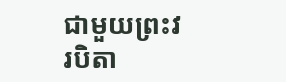ជាមួយព្រះវរបិតា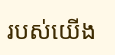របស់យើង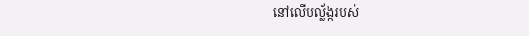នៅលើបល្ល័ង្ករបស់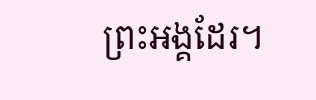ព្រះអង្គដែរ។